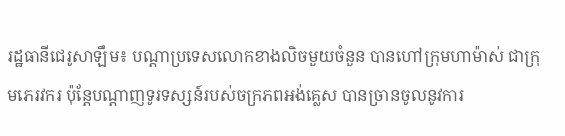រដ្ឋធានីជេរូសាឡឹម៖ បណ្ដាប្រទេសលោកខាងលិចមួយចំនួន បានហៅក្រុមហាម៉ាស់ ជាក្រុមភេរវករ ប៉ុន្ដែបណ្ដាញទូរទស្សន៍របស់ចក្រភពអង់គ្លេស បានច្រានចូលនូវការ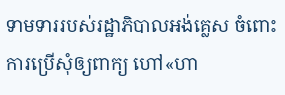ទាមទាររបស់រដ្ឋាភិបាលអង់គ្លេស ចំពោះការប្រើសុំឲ្យពាក្យ ហៅ«ហា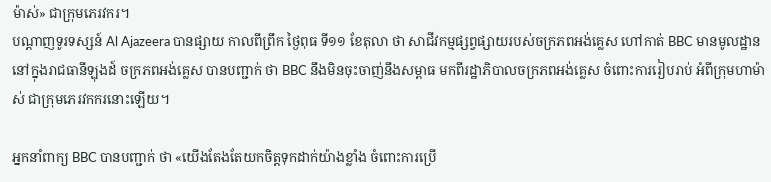ម៉ាស់» ជាក្រុមភេរវករ។
បណ្ដាញទូរទស្សន៍ Al Ajazeera បានផ្សាយ កាលពីព្រឹក ថ្ងៃពុធ ទី១១ ខែតុលា ថា សាជីវកម្មផ្សព្វផ្សាយរបស់ចក្រភពអង់គ្លេស ហៅកាត់ BBC មានមូលដ្ឋាន នៅក្នុងរាជធានីឡុងដ៍ ចក្រភពអង់គ្លេស បានបញ្ជាក់ ថា BBC នឹងមិនចុះចាញ់នឹងសម្ពាធ មកពីរដ្ឋាភិបាលចក្រភពអង់គ្លេស ចំពោះការរៀបរាប់ អំពីក្រុមហាម៉ាស់ ជាក្រុមភេរវកករនោះឡើយ។

អ្នកនាំពាក្យ BBC បានបញ្ជាក់ ថា «យើងតែងតែយកចិត្តទុកដាក់យ៉ាងខ្លាំង ចំពោះការប្រើ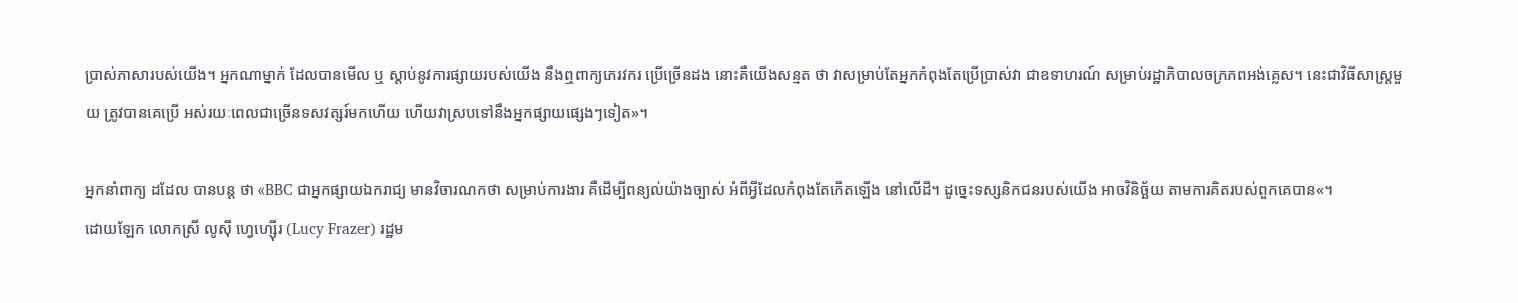ប្រាស់ភាសារបស់យើង។ អ្នកណាម្នាក់ ដែលបានមើល ឬ ស្តាប់នូវការផ្សាយរបស់យើង នឹងឮពាក្យភេរវករ ប្រើច្រើនដង នោះគឺយើងសន្មត ថា វាសម្រាប់តែអ្នកកំពុងតែប្រើប្រាស់វា ជាឧទាហរណ៍ សម្រាប់រដ្ឋាភិបាលចក្រភពអង់គ្លេស។ នេះជាវិធីសាស្ត្រមួយ ត្រូវបានគេប្រើ អស់រយៈពេលជាច្រើនទសវត្សរ៍មកហើយ ហើយវាស្របទៅនឹងអ្នកផ្សាយផ្សេងៗទៀត»។

អ្នកនាំពាក្យ ដដែល បានបន្ដ ថា «BBC ជាអ្នកផ្សាយឯករាជ្យ មានវិចារណកថា សម្រាប់ការងារ គឺដើម្បីពន្យល់យ៉ាងច្បាស់ អំពីអ្វីដែលកំពុងតែកើតឡើង នៅលើដី។ ដូច្នេះទស្សនិកជនរបស់យើង អាចវិនិច្ឆ័យ តាមការគិតរបស់ពួកគេបាន«។
ដោយឡែក លោកស្រី លូស៊ី ហ្វេហ្ស៊ើរ (Lucy Frazer) រដ្ឋម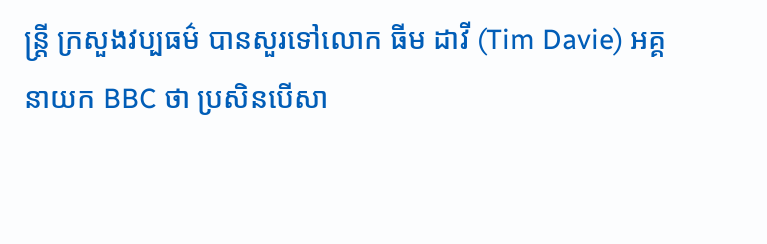ន្រ្ដី ក្រសួងវប្បធម៌ បានសួរទៅលោក ធីម ដាវី (Tim Davie) អគ្គនាយក BBC ថា ប្រសិនបើសា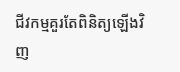ជីវកម្មគួរតែពិនិត្យឡើងវិញ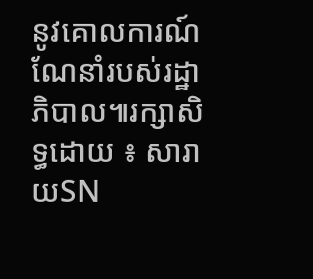នូវគោលការណ៍ណែនាំរបស់រដ្ឋាភិបាល៕រក្សាសិទ្ធដោយ ៖ សារាយSN